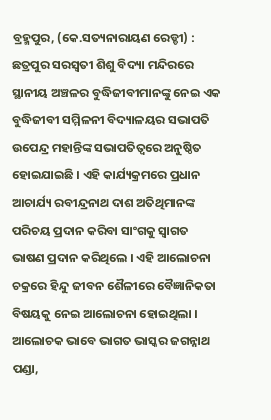ବ୍ରହ୍ମପୁର, (କେ.ସତ୍ୟନାରାୟଣ ରେଡ୍ଡୀ) : ଛତ୍ରପୁର ସରସ୍ୱତୀ ଶିଶୁ ବିଦ୍ୟା ମନ୍ଦିରରେ ସ୍ଥାନୀୟ ଅଞ୍ଚଳର ବୁଦ୍ଧିଜୀବୀମାନଙ୍କୁ ନେଇ ଏକ ବୁଦ୍ଧିଜୀବୀ ସମ୍ମିଳନୀ ବିଦ୍ୟାଳୟର ସଭାପତି ଉପେନ୍ଦ୍ର ମହାନ୍ତିଙ୍କ ସଭାପତିତ୍ୱରେ ଅନୁଷ୍ଠିତ ହୋଇଯାଇଛି । ଏହି କାର୍ଯ୍ୟକ୍ରମରେ ପ୍ରଧାନ ଆଚାର୍ଯ୍ୟ ରବୀନ୍ଦ୍ରନାଥ ଦାଶ ଅତିଥିମାନଙ୍କ ପରିଚୟ ପ୍ରଦାନ କରିବା ସାଂଗକୁ ସ୍ୱାଗତ ଭାଷଣ ପ୍ରଦାନ କରିଥିଲେ । ଏହି ଆଲୋଚନା ଚକ୍ରରେ ହିନ୍ଦୁ ଜୀବନ ଶୈଳୀରେ ବୈଜ୍ଞାନିକତା ବିଷୟକୁ ନେଇ ଆଲୋଚନା ହୋଇଥିଲା । ଆଲୋଚକ ଭାବେ ଭାଗତ ଭାସ୍କର ଜଗନ୍ନାଥ ପଣ୍ଡା,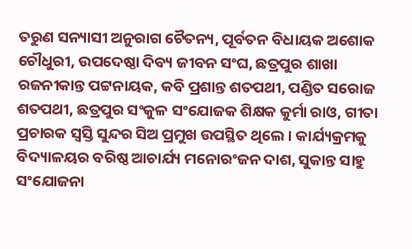ତରୁଣ ସନ୍ୟାସୀ ଅନୁରାଗ ଚୈତନ୍ୟ, ପୂର୍ବତନ ବିଧାୟକ ଅଶୋକ ଚୌଧୁରୀ, ଉପଦେଷ୍ଠା ଦିବ୍ୟ ଜୀବନ ସଂଘ, ଛତ୍ରପୁର ଶାଖା ରଜନୀକାନ୍ତ ପଟ୍ଟନାୟକ, କବି ପ୍ରଶାନ୍ତ ଶତପଥୀ, ପଣ୍ଡିତ ସରୋଜ ଶତପଥୀ, ଛତ୍ରପୁର ସଂକୁଳ ସଂଯୋଜକ ଶିକ୍ଷକ କୁର୍ମା ରାଓ, ଗୀତା ପ୍ରଚାରକ ସ୍ୱସ୍ତି ସୁନ୍ଦର ସିଅ ପ୍ରମୁଖ ଉପସ୍ଥିତ ଥିଲେ । କାର୍ଯ୍ୟକ୍ରମକୁ ବିଦ୍ୟାଳୟର ବରିଷ୍ଠ ଆଚାର୍ଯ୍ୟ ମନୋରଂଜନ ଦାଶ, ସୁକାନ୍ତ ସାହୁ ସଂଯୋଜନା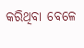କରିଥିବା ବେଳେ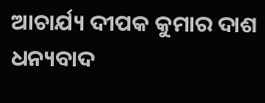ଆଚାର୍ଯ୍ୟ ଦୀପକ କୁମାର ଦାଶ ଧନ୍ୟବାଦ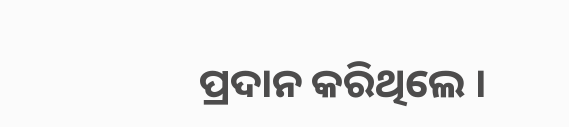ପ୍ରଦାନ କରିଥିଲେ ।